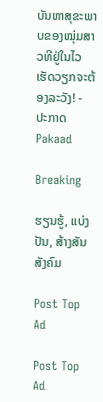ບັນຫາສຸຂະພາບຂອງໝຸ່ມສາວທີຢູ່ໃນໄວເຮັດວຽກຈະຕ້ອງລະວັງ! - ປະກາດ Pakaad

Breaking

ຮຽນຮູ້, ແບ່ງປັນ, ສ້າງສັນສັງຄົມ

Post Top Ad

Post Top Ad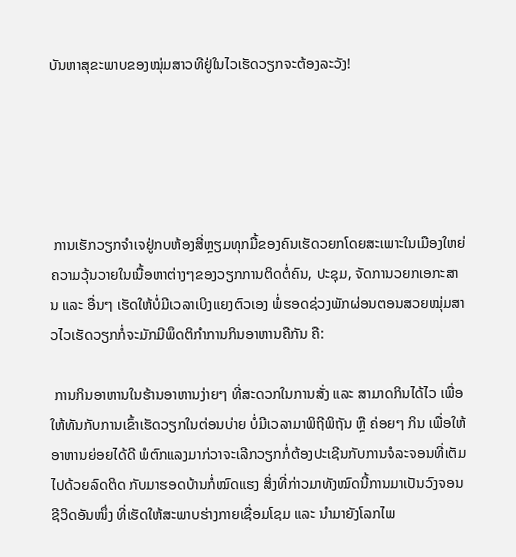ບັນຫາສຸຂະພາບຂອງໝຸ່ມສາວທີຢູ່ໃນໄວເຮັດວຽກຈະຕ້ອງລະວັງ!





 ການເຮັກວຽກຈໍາເຈຢູ່ກບຫ້ອງສີ່ຫຼຽມທຸກມື້ຂອງຄົນເຮັດວຍກໂດຍສະເພາະໃນເມືອງໃຫຍ່ ຄວາມວຸ້ນວາຍໃນເນື້ອຫາຕ່າງໆຂອງວຽກການຕິດຕໍ່ຄົນ, ປະຊຸມ, ຈັດການວຍກເອກະສານ ແລະ ອື່ນໆ ເຮັດໃຫ້ບໍ່ມີເວລາເບິງແຍງຕົວເອງ ພໍ່ຮອດຊ່ວງພັກຜ່ອນຕອນສວຍໝຸ່ມສາວໄວເຮັດວຽກກໍ່ຈະມັກມີພຶດຕິກໍາການກິນອາຫານຄືກັນ ຄື:

 ການກິນອາຫານໃນຮ້ານອາຫານງ່າຍໆ ທີ່ສະດວກໃນການສັ່ງ ແລະ ສາມາດກິນໄດ້ໄວ ເພື່ອໃຫ້ທັນກັບການເຂົ້າເຮັດວຽກໃນຕ່ອນບ່າຍ ບໍ່ມີເວລາມາພິຖີພິຖັນ ຫຼື ຄ່ອຍໆ ກິນ ເພື່ອໃຫ້ອາຫານຍ່ອຍໄດ້ດີ ພໍຕົກແລງມາກ່ວາຈະເລີກວຽກກໍ່ຕ້ອງປະເຊີນກັບການຈໍລະຈອນທີ່ເຕັມໄປດ້ວຍລົດຕິດ ກັບມາຮອດບ້ານກໍ່ໝົດແຮງ ສິ່ງທີ່ກ່າວມາທັງໝົດນີ້ການມາເປັນວົງຈອນຊີວິດອັນໜຶ່ງ ທີ່ເຮັດໃຫ້ສະພາບຮ່າງກາຍເຊື່ອມໂຊມ ແລະ ນໍາມາຍັງໂລກໄພ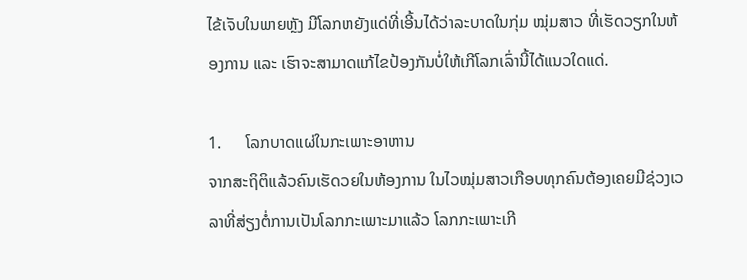ໄຂ້ເຈັບໃນພາຍຫຼັງ ມີໂລກຫຍັງແດ່ທີ່ເອີ້ນໄດ້ວ່າລະບາດໃນກຸ່ມ ໝຸ່ມສາວ ທີ່ເຮັດວຽກໃນຫ້ອງການ ແລະ ເຮົາຈະສາມາດແກ້ໄຂປ້ອງກັນບໍ່ໃຫ້ເກີໂລກເລົ່ານີ້ໄດ້ແນວໃດແດ່.

1.      ໂລກບາດແຜ່ໃນກະເພາະອາຫານ
ຈາກສະຖິຕິແລ້ວຄົນເຮັດວຍໃນຫ້ອງການ ໃນໄວໝຸ່ມສາວເກືອບທຸກຄົນຕ້ອງເຄຍມີຊ່ວງເວລາທີ່ສ່ຽງຕໍ່ການເປັນໂລກກະເພາະມາແລ້ວ ໂລກກະເພາະເກີ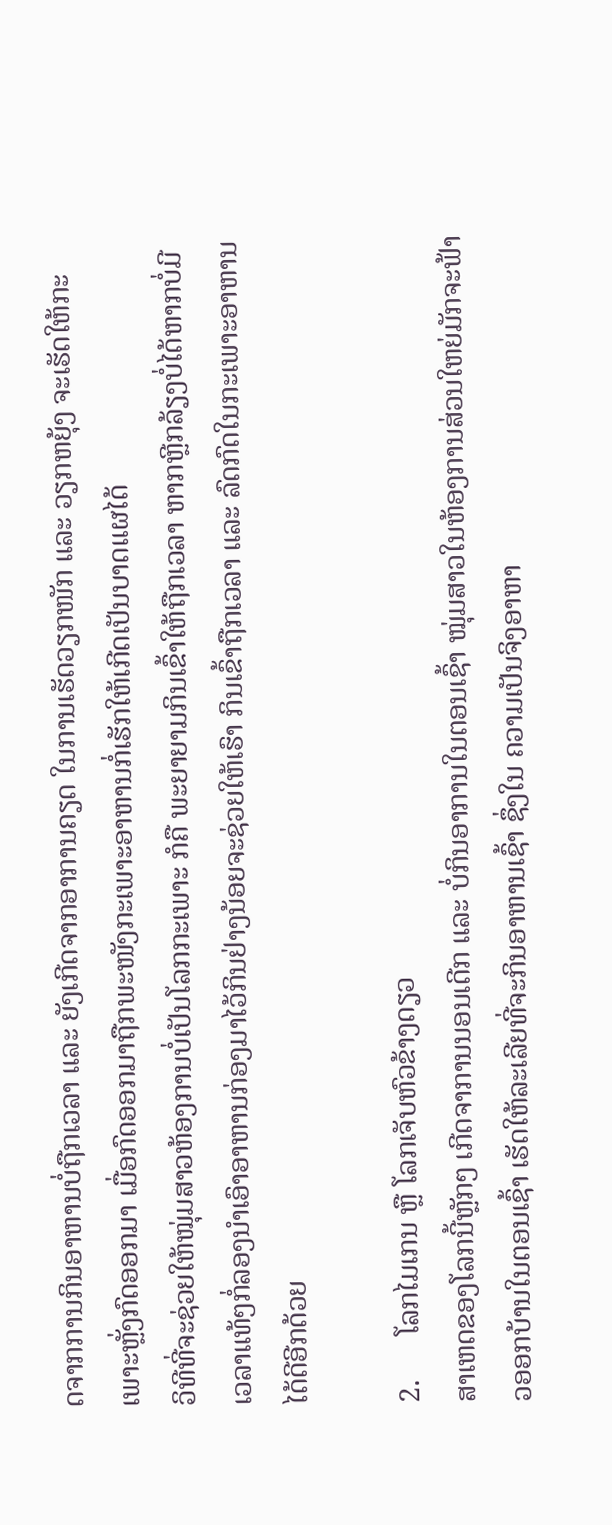ດຈາກການກິນອາຫານບໍ່ຖືກເວລາ ແລະ ຍັງເກີດຈາກອາການຄຽດ ໃນການເຮັດວຽກໜັກ ແລະ ວຽກຫຍຸ້ງ ຈະເຮັດໃຫ້ກະເພາະຫຼັ່ງກົດອອກມາ ເມື່ອກົດອອກມາຖືກພະໜັງກະເພາະອາຫານກໍ່ເຮັກໃຫ້ເກີດເປັນບາດແຜໄດ້
ວິທີທີ່ຈະຊ່ວຍໃຫ້ໝຸ່ມສາວຫ້ອງການບໍ່ເປັນໂລກກະເພາະ ກໍຄື ພະຍາຍາມກິນເຂົ້າໃຫ້ຖືກເວລາ ຫາກຫຼີກລ້ຽງບໍ່ໄດ້ຫາກບໍ່ມີເວລາແທ້ໆກໍ່ລອງນໍາເອົາອາຫານກ່ອງມາໄວ້ກິນຢ່າງນ້ອຍຈະຊ່ວຍໃຫ້ເຮົາ ກິນເຂົ້າຖືກເວລາ ແລະ ລົດກົດໃນກະເພາະອາຫານໄດ້ດີອີກດ້ວຍ

2.      ໂລກໄມເກນ ຫຼື ໂລກເຈັບຫົວຂ້າງດຽວ
ສາເຫດຂອງໂລກນີ້ຫຼັກໆ ເກີດຈາການນອນເດີກ ແລະ ບໍ່ກິນອາການໃນຕອນເຊົ້າ ໝຸ່ມສາວໃນຫ້ອງການສ່ວນໃຫຍ່ມັກຈະຟ້າວອອກບ້ານໃນຕອນເຊົ້າ ເຮັດໃຫ້ລະເລີຍທີ່ຈະກິນອາຫານເຊົ້າ ຊຶ່ງໃນ ຄວາມເປັນຈິງອາຫາ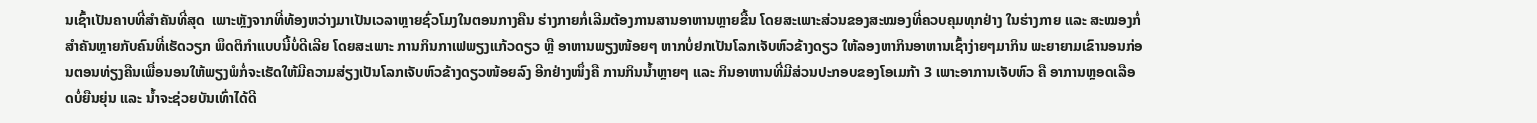ນເຊົ້າເປັນຄາບທີ່ສໍາຄັນທີ່ສຸດ  ເພາະຫຼັງຈາກທີ່ທ້ອງຫວ່າງມາເປັນເວລາຫຼາຍຊົ່ວໂມງໃນຕອນກາງຄືນ ຮ່າງກາຍກໍ່ເລີມຕ້ອງການສານອາຫານຫຼາຍຂື້ນ ໂດຍສະເພາະສ່ວນຂອງສະໝອງທີ່ຄວບຄຸມທຸກຢ່າງ ໃນຮ່າງກາຍ ແລະ ສະໝອງກໍ່ສໍາຄັນຫຼາຍກັບຄົນທີ່ເຮັດວຽກ ພຶດຕິກໍາແບບນີ້ບໍ່ດີເລີຍ ໂດຍສະເພາະ ການກິນກາເຟພຽງແກ້ວດຽວ ຫຼື ອາຫານພຽງໜ້ອຍໆ ຫາກບໍ່ຢກເປັນໂລກເຈັບຫົວຂ້າງດຽວ ໃຫ້ລອງຫາກິນອາຫານເຊົ້າງ່າຍໆມາກິນ ພະຍາຍາມເຂົານອນກ່ອນຕອນທ່ຽງຄືນເພື່ອນອນໃຫ້ພຽງພໍກໍ່ຈະເຮັດໃຫ້ມີຄວາມສ່ຽງເປັນໂລກເຈັບຫົວຂ້າງດຽວໜ້ອຍລົງ ອີກຢ່າງໜຶ່ງຄື ການກິນນໍ້າຫຼາຍໆ ແລະ ກິນອາຫານທີ່ມີສ່ວນປະກອບຂອງໂອເມກ້າ 3 ເພາະອາການເຈັບຫົວ ຄື ອາການຫຼອດເລືອດບໍ່ຍືນຍຸ່ນ ແລະ ນໍ້າຈະຊ່ວຍບັນເທົ່າໄດ້ດີ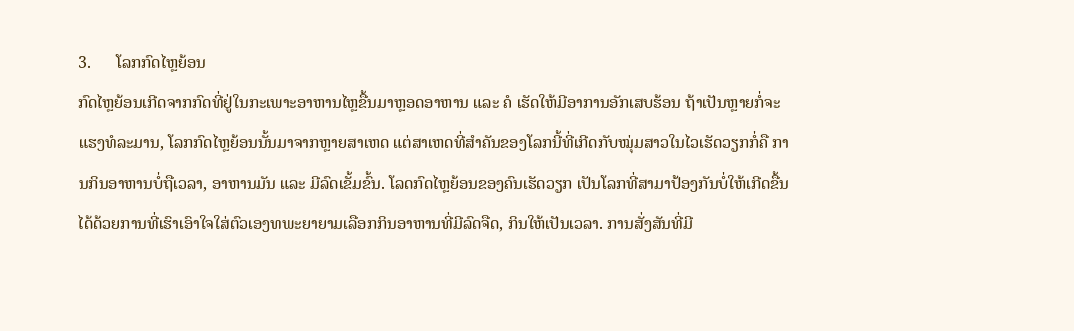3.      ໂລກກົດໄຫຼຍ້ອນ
ກົດໄຫຼຍ້ອນເກີດຈາກກົດທີ່ຢູ່ໃນກະເພາະອາຫານໄຫຼຂື້ນມາຫຼອດອາຫານ ແລະ ຄໍ ເຮັດໃຫ້ມີອາການອັກເສບຮ້ອນ ຖ້າເປັນຫຼາຍກໍ່ຈະແຮງທໍລະມານ, ໂລກກົດໄຫຼຍ້ອນນັ້ນມາຈາກຫຼາຍສາເຫດ ແຕ່ສາເຫດທີ່ສໍາຄັນຂອງໂລກນີ້ທີ່ເກີດກັບໝຸ່ມສາວໃນໄວເຮັດວຽກກໍ່ຄື ການກິນອາຫານບໍ່ຖືເວລາ, ອາຫານມັນ ແລະ ມີລົດເຂັ້ມຂົ້ນ. ໂລດກົດໄຫຼຍ້ອນຂອງຄົນເຮັດວຽກ ເປັນໂລກທີ່ສາມາປ້ອງກັນບໍ່ໃຫ້ເກີດຂື້ນໄດ້ດ້ວຍການທີ່ເຮົາເອົາໃຈໃສ່ຕົວເອງທພະຍາຍາມເລືອກກິນອາຫານທີ່ມີລົດຈືດ, ກິນໃຫ້ເປັນເວລາ. ການສັ່ງສັນທີ່ມີ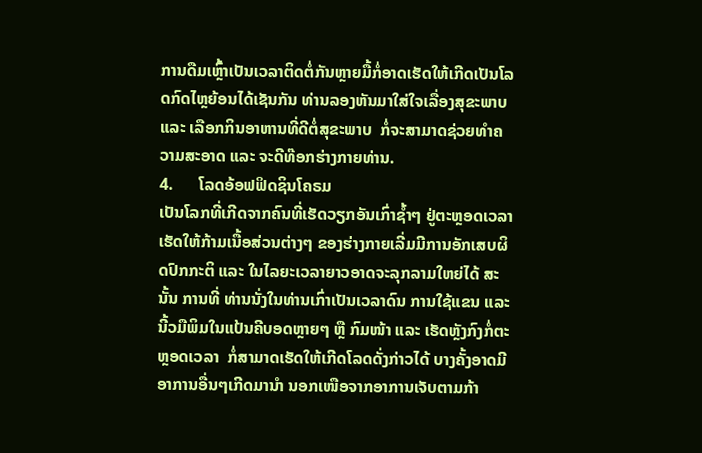ການດືມເຫຼົ້າເປັນເວລາຕິດຕໍ່ກັນຫຼາຍມື້ກໍ່ອາດເຮັດໃຫ້ເກີດເປັນໂລດກົດໄຫຼຍ້ອນໄດ້ເຊັນກັນ ທ່ານລອງຫັນມາໃສ່ໃຈເລື່ອງສຸຂະພາບ ແລະ ເລືອກກິນອາຫານທີ່ດີຕໍ່ສຸຂະພາບ  ກໍ່ຈະສາມາດຊ່ວຍທໍາຄວາມສະອາດ ແລະ ຈະດີທ໊ອກຮ່າງກາຍທ່ານ.
4.      ໂລດອ້ອຟຟິດຊິນໂຄຣມ
ເປັນໂລກທີ່ເກີດຈາກຄົນທີ່ເຮັດວຽກອັນເກົ່າຊໍ້າໆ ຢູ່ຕະຫຼອດເວລາເຮັດໃຫ້ກ້າມເນື້ອສ່ວນຕ່າງໆ ຂອງຮ່າງກາຍເລີ່ມມີການອັກເສບຜິດປົກກະຕິ ແລະ ໃນໄລຍະເວລາຍາວອາດຈະລຸກລາມໃຫຍ່ໄດ້ ສະນັ້ນ ການທີ່ ທ່ານນັ່ງໃນທ່ານເກົ່າເປັນເວລາດົນ ການໃຊ້ແຂນ ແລະ ນີ້ວມືພິມໃນແປ້ນຄີບອດຫຼາຍໆ ຫຼື ກົມໜ້າ ແລະ ເຮັດຫຼັງກົງກໍ່ຕະຫຼອດເວລາ  ກໍ່ສາມາດເຮັດໃຫ້ເກີດໂລດດັ່ງກ່າວໄດ້ ບາງຄັ້ງອາດມີອາການອື່ນໆເກີດມານໍາ ນອກເໜືອຈາກອາການເຈັບຕາມກ້າ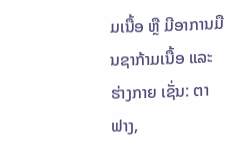ມເນື້ອ ຫຼື ມີອາການມືນຊາກ້າມເນື້ອ ແລະ ຮ່າງກາຍ ເຊັ່ນ: ຕາຟາງ,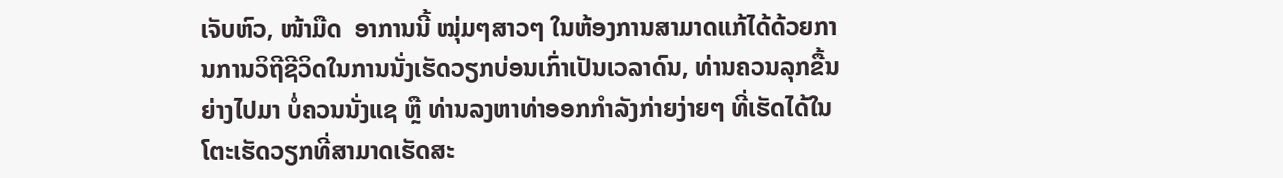ເຈັບຫົວ, ໜ້າມືດ  ອາການນີ້ ໝຸ່ມໆສາວໆ ໃນຫ້ອງການສາມາດແກ້ໄດ້ດ້ວຍການການວິຖີຊີວິດໃນການນັ່ງເຮັດວຽກບ່ອນເກົ່າເປັນເວລາດົນ, ທ່ານຄວນລຸກຂື້ນຍ່າງໄປມາ ບໍ່ຄວນນັ່ງແຊ ຫຼື ທ່ານລງຫາທ່າອອກກໍາລັງກ່າຍງ່າຍໆ ທີ່ເຮັດໄດ້ໃນໂຕະເຮັດວຽກທີ່ສາມາດເຮັດສະ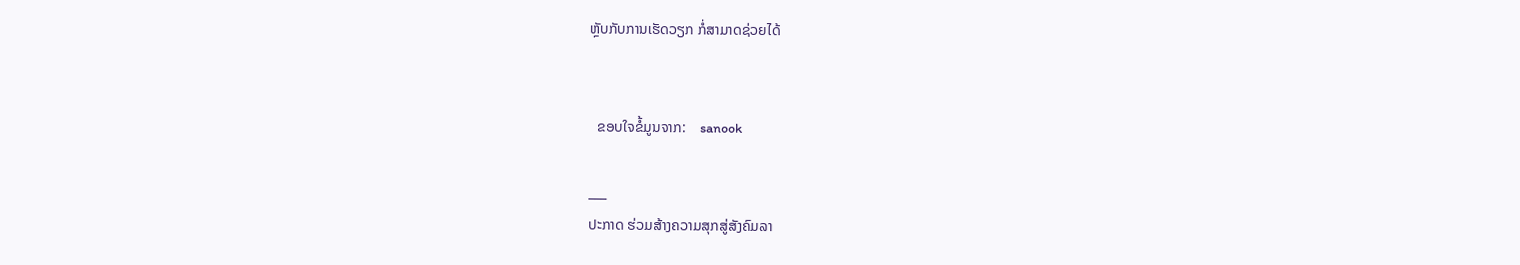ຫຼັບກັບການເຮັດວຽກ ກໍ່ສາມາດຊ່ວຍໄດ້


  ຂອບໃຈຂໍ້ມູນຈາກ:    sanook

___
ປະກາດ ຮ່ວມສ້າງຄວາມສຸກສູ່ສັງຄົມລາ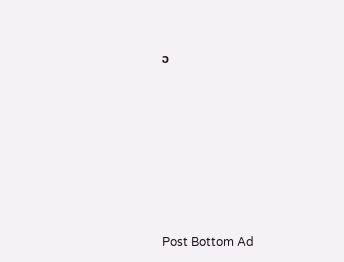ວ








Post Bottom Ad